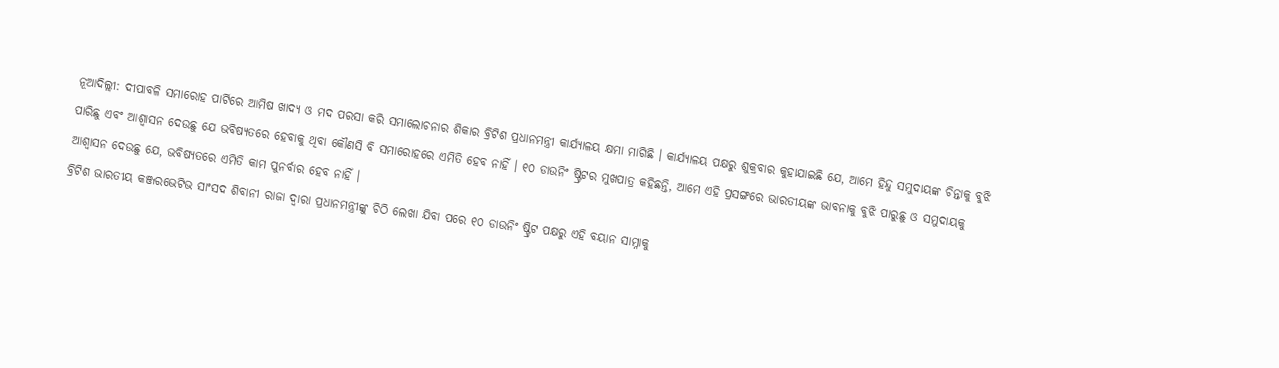ନୂଆଦିଲ୍ଲୀ: ଦୀପାବଳି ସମାରୋହ ପାର୍ଟିରେ ଆମିଷ ଖାଦ୍ୟ ଓ ମଦ ପରସା କରି ସମାଲୋଚନାର ଶିକାର ବ୍ରିଟିଶ ପ୍ରଧାନମନ୍ତ୍ରୀ କାର୍ଯ୍ୟାଳୟ କ୍ଷମା ମାଗିଛି । କାର୍ଯ୍ୟାଳୟ ପକ୍ଷରୁ ଶୁକ୍ରବାର କୁହାଯାଇଛି ଯେ, ଆମେ ହିନ୍ଦୁ ସମୁଦାୟଙ୍କ ଚିନ୍ତାକୁ ବୁଝି ପାରିଛୁ ଏବଂ ଆଶ୍ୱାସନ ଦେଉଛୁ ଯେ ଭବିଷ୍ୟତରେ ହେବାକୁ ଥିବା କୌଣସି ବି ସମାରୋହରେ ଏମିତି ହେବ ନାହିଁ । ୧୦ ଡାଉନିଂ ଷ୍ଟ୍ରିଟର ମୁଖପାତ୍ର କହିଛନ୍ତି, ଆମେ ଏହି ପ୍ରସଙ୍ଗରେ ଭାରତୀୟଙ୍କ ଭାବନାକୁ ବୁଝି ପାରୁଛୁ ଓ ସମୁଦାୟକୁ ଆଶ୍ୱାସନ ଦେଉଛୁ ଯେ, ଭବିଷ୍ୟତରେ ଏମିତି କାମ ପୁନର୍ବାର ହେବ ନାହିଁ ।
ବ୍ରିଟିଶ ଭାରତୀୟ କଞ୍ଜରଭେଟିଭ ସାଂସଦ ଶିବାନୀ ରାଜା ଦ୍ୱାରା ପ୍ରଧାନମନ୍ତ୍ରୀଙ୍କୁ ଚିଠି ଲେଖା ଯିବା ପରେ ୧୦ ଡାଉନିଂ ଷ୍ଟ୍ରିଟ ପକ୍ଷରୁ ଏହି ବୟାନ ସାମ୍ନାକୁ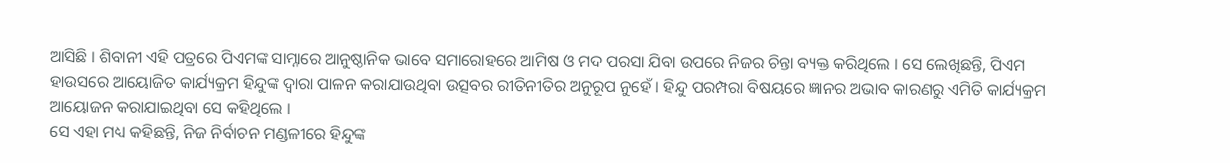ଆସିଛି । ଶିବାନୀ ଏହି ପତ୍ରରେ ପିଏମଙ୍କ ସାମ୍ନାରେ ଆନୁଷ୍ଠାନିକ ଭାବେ ସମାରୋହରେ ଆମିଷ ଓ ମଦ ପରସା ଯିବା ଉପରେ ନିଜର ଚିନ୍ତା ବ୍ୟକ୍ତ କରିଥିଲେ । ସେ ଲେଖିଛନ୍ତି, ପିଏମ ହାଉସରେ ଆୟୋଜିତ କାର୍ଯ୍ୟକ୍ରମ ହିନ୍ଦୁଙ୍କ ଦ୍ୱାରା ପାଳନ କରାଯାଉଥିବା ଉତ୍ସବର ରୀତିନୀତିର ଅନୁରୂପ ନୁହେଁ । ହିନ୍ଦୁ ପରମ୍ପରା ବିଷୟରେ ଜ୍ଞାନର ଅଭାବ କାରଣରୁ ଏମିତି କାର୍ଯ୍ୟକ୍ରମ ଆୟୋଜନ କରାଯାଇଥିବା ସେ କହିଥିଲେ ।
ସେ ଏହା ମଧ୍ୟ କହିଛନ୍ତି, ନିଜ ନିର୍ବାଚନ ମଣ୍ଡଳୀରେ ହିନ୍ଦୁଙ୍କ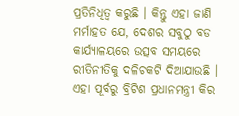ପ୍ରତିନିଧିତ୍ୱ କରୁଛି । କିନ୍ତୁ ଏହା ଜାଣି ମର୍ମାହତ ଯେ, ଦେଶର ସବୁଠୁ ବଡ କାର୍ଯ୍ୟାଳୟରେ ଉତ୍ସବ ସମୟରେ ରୀତିନୀତିକୁ ଦଳିଚକଟି ଦିଆଯାଉଛି । ଏହା ପୂର୍ବରୁ ବ୍ରିଟିଶ ପ୍ରଧାନମନ୍ତ୍ରୀ କିର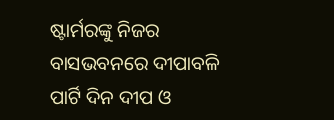ଷ୍ଟାର୍ମରଙ୍କୁ ନିଜର ବାସଭବନରେ ଦୀପାବଳି ପାର୍ଟି ଦିନ ଦୀପ ଓ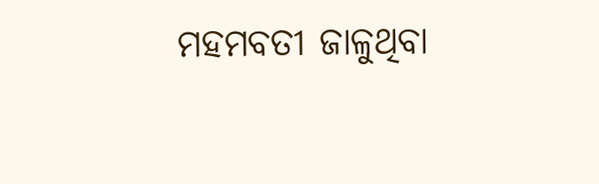ମହମବତୀ ଜାଳୁଥିବା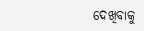ଦେଖିବାକୁ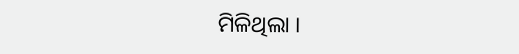ମିଳିଥିଲା ।